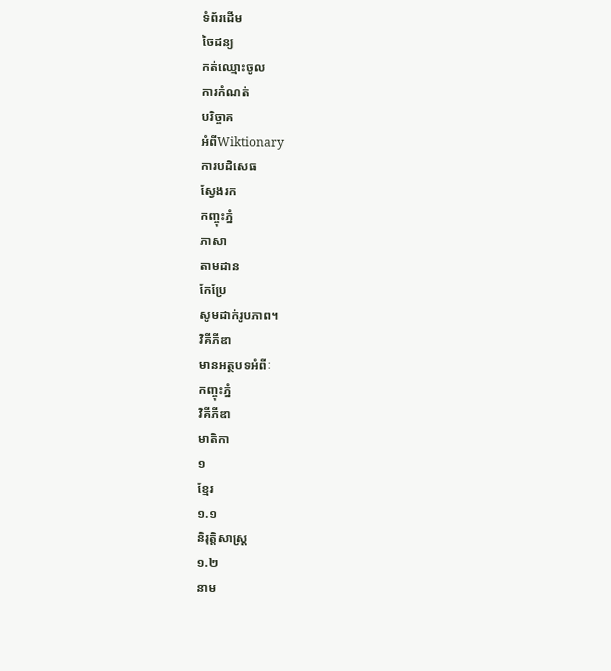ទំព័រដើម
ចៃដន្យ
កត់ឈ្មោះចូល
ការកំណត់
បរិច្ចាគ
អំពីWiktionary
ការបដិសេធ
ស្វែងរក
កញ្ចុះភ្នំ
ភាសា
តាមដាន
កែប្រែ
សូមដាក់រូបភាព។
វិគីភីឌា
មានអត្ថបទអំពីៈ
កញ្ចុះភ្នំ
វិគីភីឌា
មាតិកា
១
ខ្មែរ
១.១
និរុត្តិសាស្ត្រ
១.២
នាម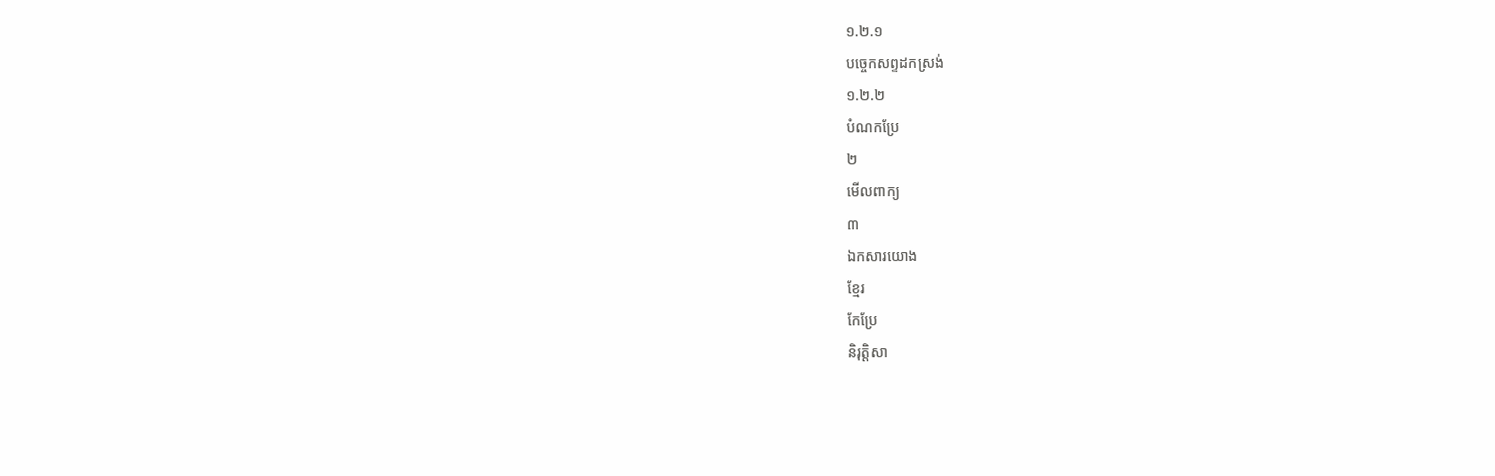១.២.១
បច្ចេកសព្ទដកស្រង់
១.២.២
បំណកប្រែ
២
មើលពាក្យ
៣
ឯកសារយោង
ខ្មែរ
កែប្រែ
និរុត្តិសា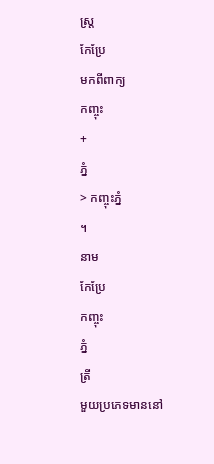ស្ត្រ
កែប្រែ
មកពីពាក្យ
កញ្ចុះ
+
ភ្នំ
> កញ្ចុះភ្នំ
។
នាម
កែប្រែ
កញ្ចុះ
ភ្នំ
ត្រី
មួយប្រភេទមាននៅ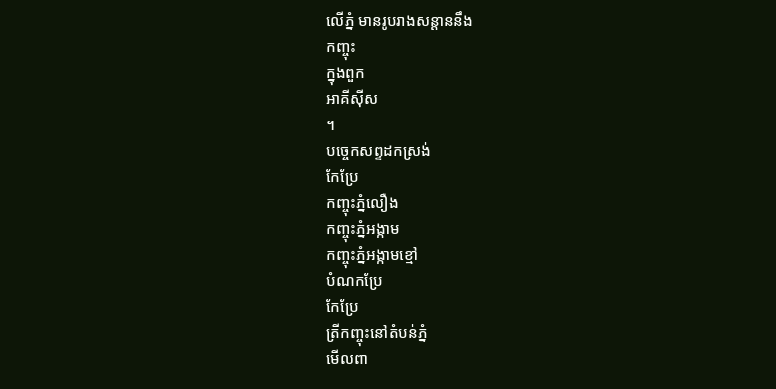លើភ្នំ មានរូបរាងសន្ដាននឹង
កញ្ចុះ
ក្នុងពួក
អាគីស៊ីស
។
បច្ចេកសព្ទដកស្រង់
កែប្រែ
កញ្ចុះភ្នំលឿង
កញ្ចុះភ្នំអង្កាម
កញ្ចុះភ្នំអង្កាមខ្មៅ
បំណកប្រែ
កែប្រែ
ត្រីកញ្ចុះនៅតំបន់ភ្នំ
មើលពា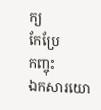ក្យ
កែប្រែ
កញ្ចុះ
ឯកសារយោ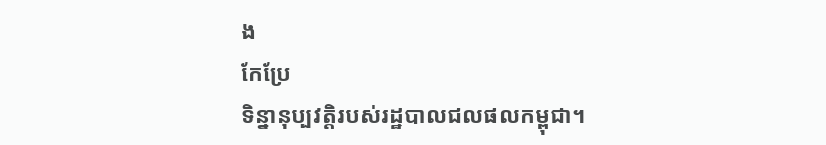ង
កែប្រែ
ទិន្នានុប្បវត្តិរបស់រដ្ឋបាលជលផលកម្ពុជា។